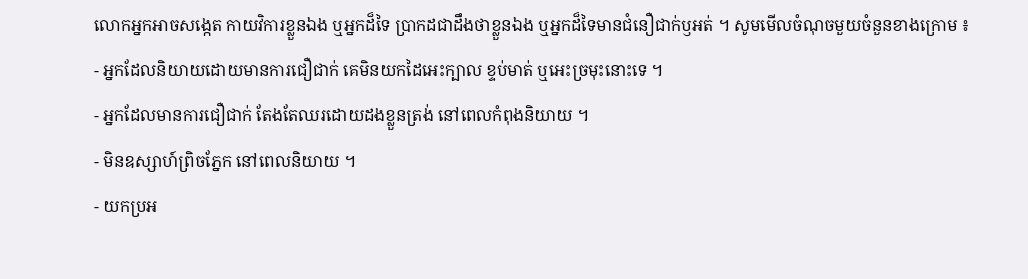លោកអ្នកអាចសង្កេត កាយវិការខ្លួនឯង ឬអ្នកដ៏ទៃ ប្រាកដជាដឹងថាខ្លួនឯង ឬអ្នកដ៏ទៃមានជំនឿជាក់ឫអត់ ។ សូមមើលចំណុចមួយចំនួនខាងក្រោម ៖
- អ្នកដែលនិយាយដោយមានការជឿជាក់ គេមិនយកដៃអេះក្បាល ខ្ទប់មាត់ ឬអេះច្រមុះនោះទេ ។
- អ្នកដែលមានការជឿជាក់ តែងតែឈរដោយដងខ្លួនត្រង់ នៅពេលកំពុងនិយាយ ។
- មិនឧស្សាហ៍ព្រិចភ្នែក នៅពេលនិយាយ ។
- យកប្រអ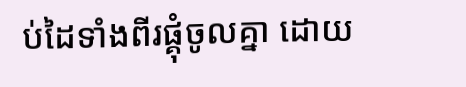ប់ដៃទាំងពីរផ្គុំចូលគ្នា ដោយ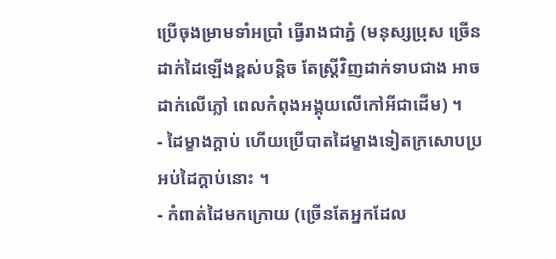ប្រើចុងម្រាមទាំអប្រាំ ធ្វើរាងជាភ្នំ (មនុស្សប្រុស ច្រើនដាក់ដៃឡើងខ្ពស់បន្តិច តែស្ត្រីវិញដាក់ទាបជាង អាចដាក់លើភ្លៅ ពេលកំពុងអង្គុយលើកៅអីជាដើម) ។
- ដៃម្ខាងក្ដាប់ ហើយប្រើបាតដៃម្ខាងទៀតក្រសោបប្រអប់ដៃក្ដាប់នោះ ។
- កំពាត់ដៃមកក្រោយ (ច្រើនតែអ្នកដែល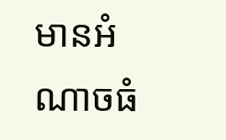មានអំណាចធំ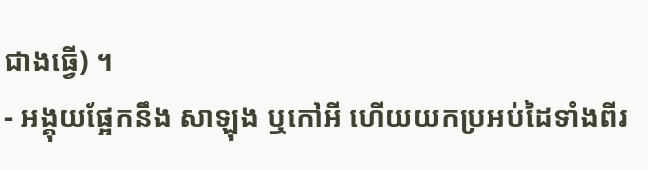ជាងធ្វើ) ។
- អង្គុយផ្អែកនឹង សាឡុង ឬកៅអី ហើយយកប្រអប់ដៃទាំងពីរ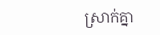ស្រាក់គ្នា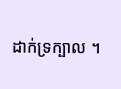ដាក់ទ្រក្បាល ។